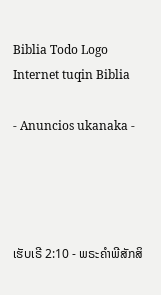Biblia Todo Logo
Internet tuqin Biblia

- Anuncios ukanaka -




ເຮັບເຣີ 2:10 - ພຣະຄຳພີສັກສິ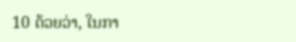10 ດ້ວຍວ່າ, ໃນກາ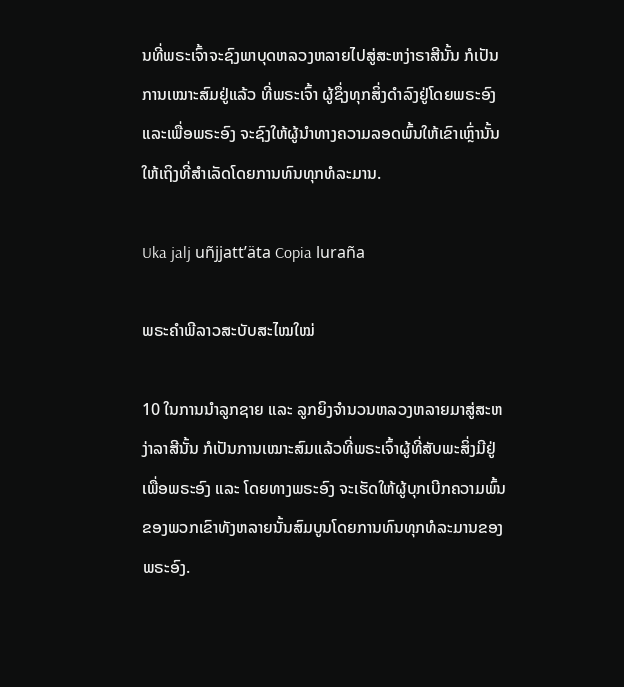ນທີ່ພຣະເຈົ້າຈະຊົງພາບຸດຫລວງຫລາຍໄປສູ່ສະຫງ່າຣາສີນັ້ນ ກໍເປັນການເໝາະສົມຢູ່ແລ້ວ ທີ່ພຣະເຈົ້າ ຜູ້ຊຶ່ງທຸກສິ່ງດຳລົງຢູ່ໂດຍພຣະອົງ ແລະເພື່ອພຣະອົງ ຈະຊົງໃຫ້ຜູ້ນຳທາງຄວາມລອດພົ້ນໃຫ້ເຂົາເຫຼົ່ານັ້ນ ໃຫ້ເຖິງທີ່ສຳເລັດໂດຍການທົນທຸກທໍລະມານ.

Uka jalj uñjjattʼäta Copia luraña

ພຣະຄຳພີລາວສະບັບສະໄໝໃໝ່

10 ໃນການນຳລູກຊາຍ ແລະ ລູກຍິງຈໍານວນຫລວງຫລາຍມາສູ່ສະຫງ່າລາສີນັ້ນ ກໍເປັນການເໝາະສົມແລ້ວທີ່ພຣະເຈົ້າຜູ້ທີ່ສັບພະສິ່ງມີຢູ່ເພື່ອພຣະອົງ ແລະ ໂດຍທາງພຣະອົງ ຈະເຮັດໃຫ້ຜູ້ບຸກເບີກຄວາມພົ້ນຂອງພວກເຂົາທັງຫລາຍນັ້ນສົມບູນໂດຍການທົນທຸກທໍລະມານຂອງພຣະອົງ.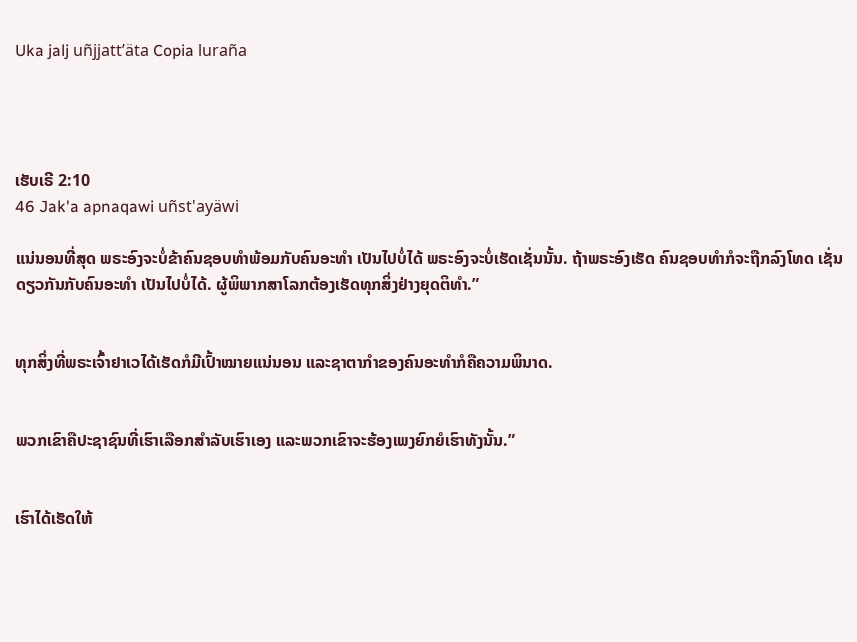Uka jalj uñjjattʼäta Copia luraña




ເຮັບເຣີ 2:10
46 Jak'a apnaqawi uñst'ayäwi

ແນ່ນອນທີ່ສຸດ ພຣະອົງຈະບໍ່ຂ້າຄົນຊອບທຳພ້ອມກັບຄົນອະທຳ ເປັນໄປບໍ່ໄດ້ ພຣະອົງຈະບໍ່ເຮັດເຊັ່ນນັ້ນ. ຖ້າພຣະອົງເຮັດ ຄົນຊອບທຳກໍຈະຖືກລົງໂທດ ເຊັ່ນດຽວກັນກັບຄົນອະທຳ ເປັນໄປບໍ່ໄດ້. ຜູ້ພິພາກສາໂລກຕ້ອງເຮັດທຸກສິ່ງຢ່າງຍຸດຕິທຳ.”


ທຸກສິ່ງທີ່ພຣະເຈົ້າຢາເວໄດ້ເຮັດກໍມີເປົ້າໝາຍແນ່ນອນ ແລະຊາຕາກຳຂອງຄົນອະທຳກໍຄືຄວາມພິນາດ.


ພວກເຂົາຄືປະຊາຊົນທີ່ເຮົາເລືອກສຳລັບເຮົາເອງ ແລະພວກເຂົາຈະຮ້ອງເພງຍົກຍໍເຮົາທັງນັ້ນ.”


ເຮົາໄດ້ເຮັດໃຫ້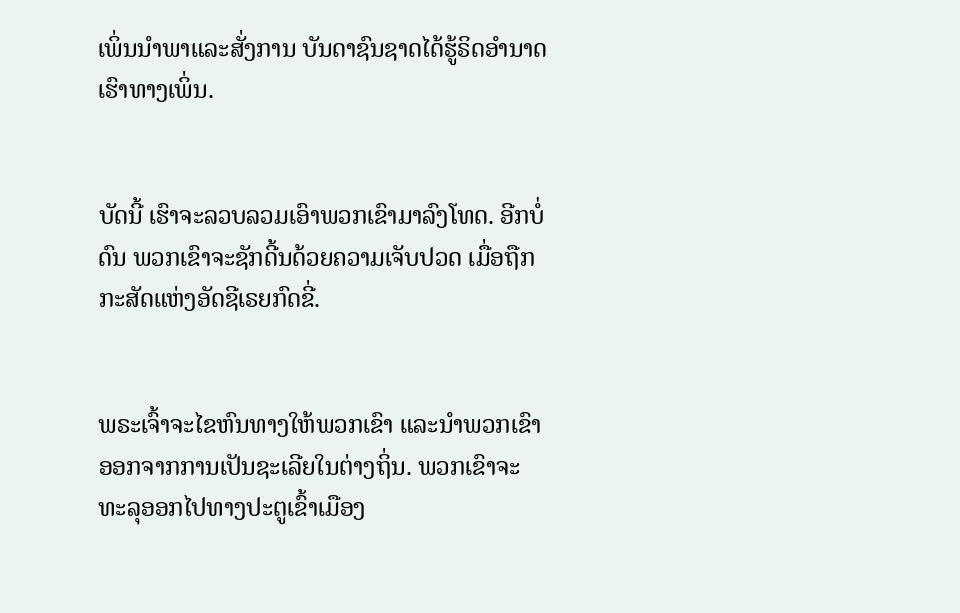ເພິ່ນນຳພາແລະສັ່ງການ ບັນດາຊົນຊາດໄດ້ຮູ້ຣິດອຳນາດເຮົາທາງເພິ່ນ.


ບັດນີ້ ເຮົາຈະລວບລວມເອົາພວກເຂົາມາລົງໂທດ. ອີກບໍ່ດົນ ພວກເຂົາຈະຊັກດີ້ນດ້ວຍຄວາມເຈັບປວດ ເມື່ອຖືກກະສັດແຫ່ງອັດຊີເຣຍກົດຂີ່.


ພຣະເຈົ້າຈະໄຂຫົນທາງໃຫ້ພວກເຂົາ ແລະນຳພວກເຂົາອອກຈາກການເປັນຊະເລີຍໃນຕ່າງຖິ່ນ. ພວກເຂົາຈະທະລຸອອກໄປທາງປະຕູເຂົ້າເມືອງ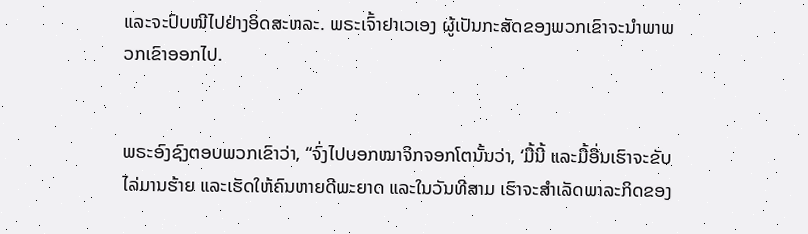ແລະຈະປົບໜີໄປຢ່າງອິດສະຫລະ. ພຣະເຈົ້າຢາເວເອງ ຜູ້ເປັນກະສັດຂອງພວກເຂົາຈະນຳພາພວກເຂົາອອກໄປ.


ພຣະອົງຊົງຕອບພວກເຂົາວ່າ, “ຈົ່ງໄປບອກໝາຈິກຈອກໂຕນັ້ນວ່າ, ‘ມື້ນີ້ ແລະມື້ອື່ນເຮົາຈະຂັບໄລ່ມານຮ້າຍ ແລະເຮັດໃຫ້ຄົນຫາຍດີພະຍາດ ແລະໃນວັນທີສາມ ເຮົາຈະສຳເລັດພາລະກິດຂອງ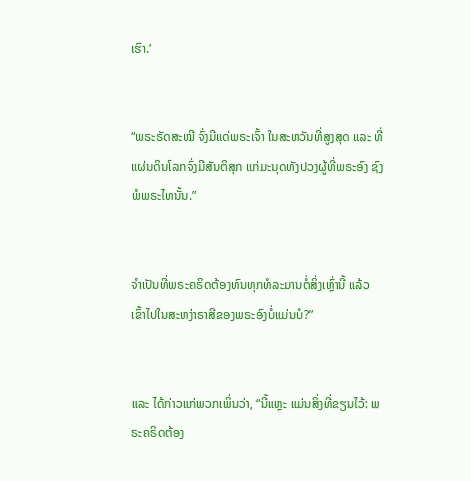ເຮົາ.’


“ພຣະຣັດສະໝີ ຈົ່ງມີແດ່ພຣະເຈົ້າ ໃນສະຫວັນທີ່ສູງສຸດ ແລະ ທີ່ແຜ່ນດິນໂລກຈົ່ງມີສັນຕິສຸກ ແກ່ມະນຸດທັງປວງຜູ້ທີ່ພຣະອົງ ຊົງພໍພຣະໄທນັ້ນ.”


ຈຳເປັນທີ່ພຣະຄຣິດຕ້ອງທົນທຸກທໍລະມານຕໍ່ສິ່ງເຫຼົ່ານີ້ ແລ້ວເຂົ້າໄປໃນສະຫງ່າຣາສີຂອງພຣະອົງບໍ່ແມ່ນບໍ?”


ແລະ ໄດ້ກ່າວແກ່ພວກເພິ່ນວ່າ, “ນີ້ແຫຼະ ແມ່ນສິ່ງທີ່ຂຽນໄວ້: ພຣະຄຣິດຕ້ອງ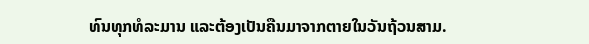ທົນທຸກທໍລະມານ ແລະຕ້ອງເປັນຄືນມາຈາກຕາຍໃນວັນຖ້ວນສາມ.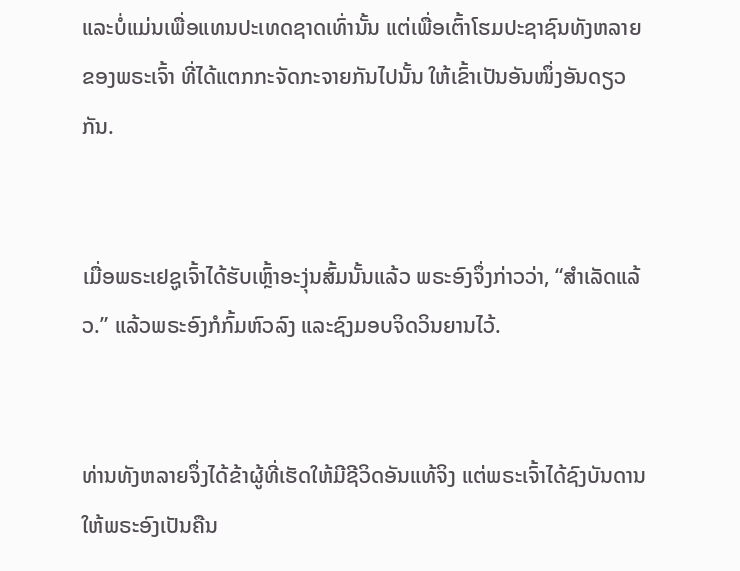ແລະບໍ່ແມ່ນເພື່ອແທນປະເທດຊາດເທົ່ານັ້ນ ແຕ່ເພື່ອເຕົ້າໂຮມປະຊາຊົນທັງຫລາຍຂອງພຣະເຈົ້າ ທີ່ໄດ້ແຕກກະຈັດກະຈາຍກັນໄປນັ້ນ ໃຫ້ເຂົ້າເປັນອັນໜຶ່ງອັນດຽວກັນ.


ເມື່ອພຣະເຢຊູເຈົ້າໄດ້ຮັບເຫຼົ້າອະງຸ່ນສົ້ມນັ້ນແລ້ວ ພຣະອົງຈຶ່ງກ່າວວ່າ, “ສຳເລັດແລ້ວ.” ແລ້ວພຣະອົງກໍກົ້ມຫົວລົງ ແລະຊົງມອບຈິດວິນຍານໄວ້.


ທ່ານທັງຫລາຍຈຶ່ງໄດ້ຂ້າຜູ້ທີ່ເຮັດໃຫ້ມີຊີວິດອັນແທ້ຈິງ ແຕ່ພຣະເຈົ້າໄດ້ຊົງບັນດານໃຫ້ພຣະອົງເປັນຄືນ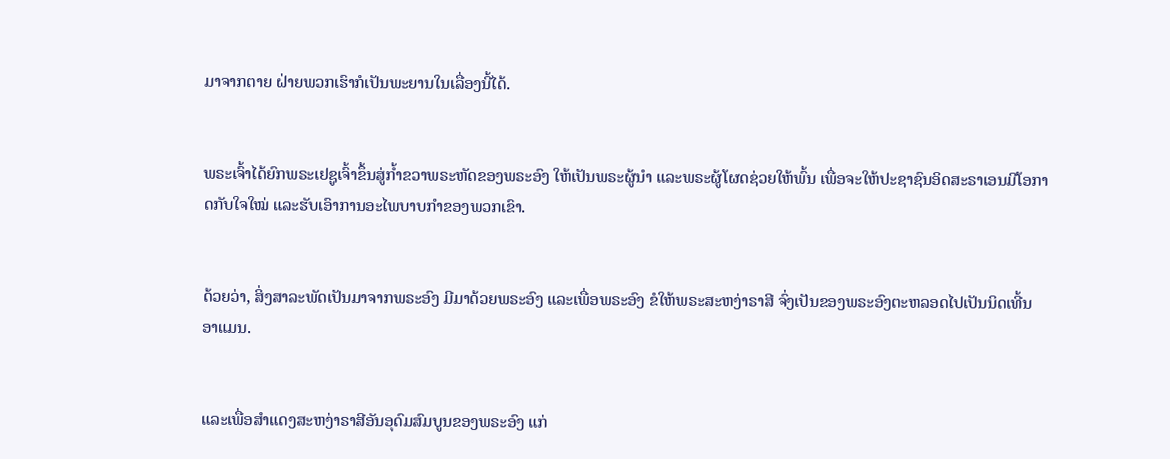ມາຈາກຕາຍ ຝ່າຍພວກເຮົາກໍເປັນພະຍານໃນເລື່ອງນີ້ໄດ້.


ພຣະເຈົ້າໄດ້ຍົກພຣະເຢຊູເຈົ້າຂຶ້ນສູ່ກໍ້າຂວາພຣະຫັດຂອງພຣະອົງ ໃຫ້ເປັນພຣະຜູ້ນຳ ແລະພຣະຜູ້ໂຜດຊ່ວຍໃຫ້ພົ້ນ ເພື່ອຈະໃຫ້ປະຊາຊົນອິດສະຣາເອນມີໂອກາດກັບໃຈໃໝ່ ແລະຮັບເອົາການອະໄພບາບກຳຂອງພວກເຂົາ.


ດ້ວຍວ່າ, ສິ່ງສາລະພັດເປັນມາຈາກພຣະອົງ ມີມາດ້ວຍພຣະອົງ ແລະເພື່ອພຣະອົງ ຂໍໃຫ້ພຣະສະຫງ່າຣາສີ ຈົ່ງເປັນຂອງພຣະອົງຕະຫລອດໄປເປັນນິດເທີ້ນ ອາແມນ.


ແລະເພື່ອສຳແດງສະຫງ່າຣາສີອັນອຸດົມສົມບູນຂອງພຣະອົງ ແກ່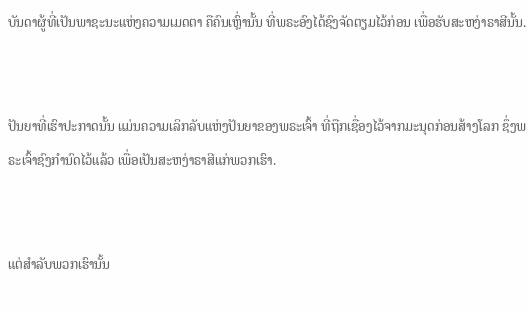ບັນດາຜູ້ທີ່ເປັນພາຊະນະແຫ່ງຄວາມເມດຕາ ຄືຄົນເຫຼົ່ານັ້ນ ທີ່ພຣະອົງໄດ້ຊົງຈັດຕຽມໄວ້ກ່ອນ ເພື່ອຮັບສະຫງ່າຣາສີນັ້ນ.


ປັນຍາທີ່ເຮົາປະກາດນັ້ນ ແມ່ນຄວາມເລິກລັບແຫ່ງປັນຍາຂອງພຣະເຈົ້າ ທີ່ຖືກເຊື່ອງໄວ້ຈາກມະນຸດກ່ອນສ້າງໂລກ ຊຶ່ງພຣະເຈົ້າຊົງກຳນົດໄວ້ແລ້ວ ເພື່ອເປັນສະຫງ່າຣາສີແກ່ພວກເຮົາ.


ແຕ່ສຳລັບພວກເຮົານັ້ນ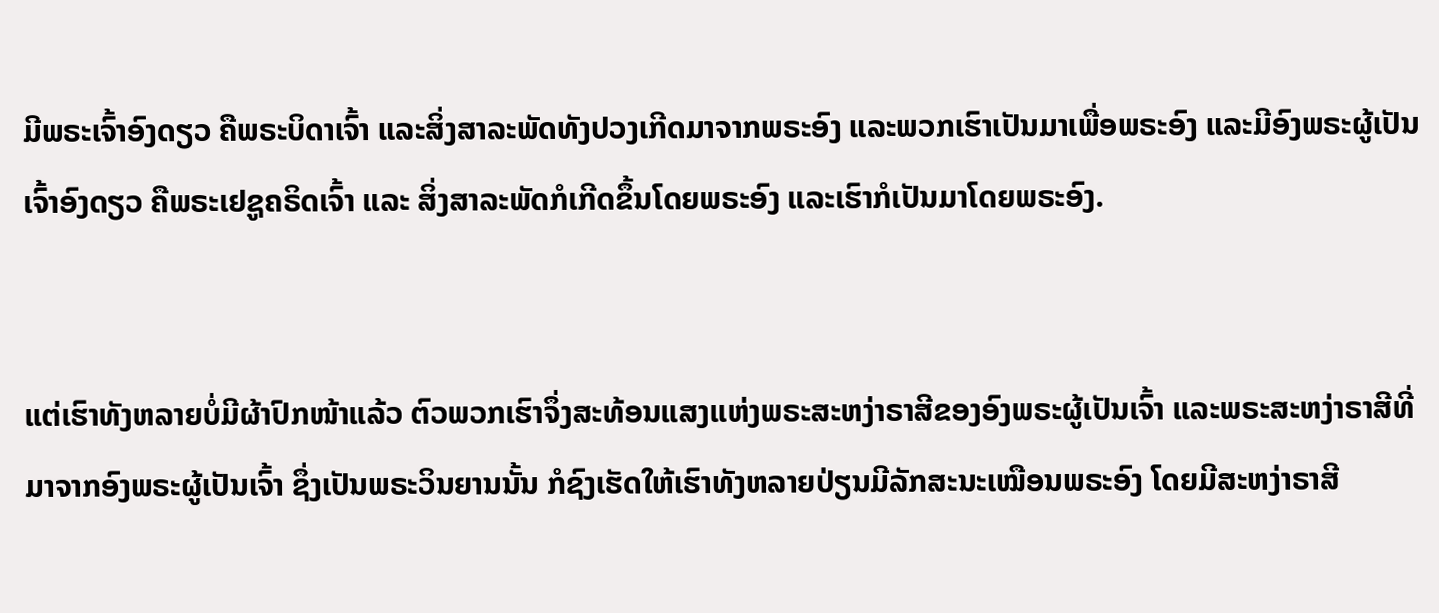ມີພຣະເຈົ້າອົງດຽວ ຄືພຣະບິດາເຈົ້າ ແລະສິ່ງສາລະພັດທັງປວງເກີດມາຈາກພຣະອົງ ແລະພວກເຮົາເປັນມາເພື່ອພຣະອົງ ແລະມີອົງພຣະຜູ້ເປັນເຈົ້າອົງດຽວ ຄືພຣະເຢຊູຄຣິດເຈົ້າ ແລະ ສິ່ງສາລະພັດກໍເກີດຂຶ້ນໂດຍພຣະອົງ ແລະເຮົາກໍເປັນມາໂດຍພຣະອົງ.


ແຕ່ເຮົາທັງຫລາຍບໍ່ມີຜ້າປົກໜ້າແລ້ວ ຕົວພວກເຮົາຈຶ່ງສະທ້ອນແສງແຫ່ງພຣະສະຫງ່າຣາສີຂອງອົງພຣະຜູ້ເປັນເຈົ້າ ແລະພຣະສະຫງ່າຣາສີທີ່ມາຈາກອົງພຣະຜູ້ເປັນເຈົ້າ ຊຶ່ງເປັນພຣະວິນຍານນັ້ນ ກໍຊົງເຮັດໃຫ້ເຮົາທັງຫລາຍປ່ຽນມີລັກສະນະເໝືອນພຣະອົງ ໂດຍມີສະຫງ່າຣາສີ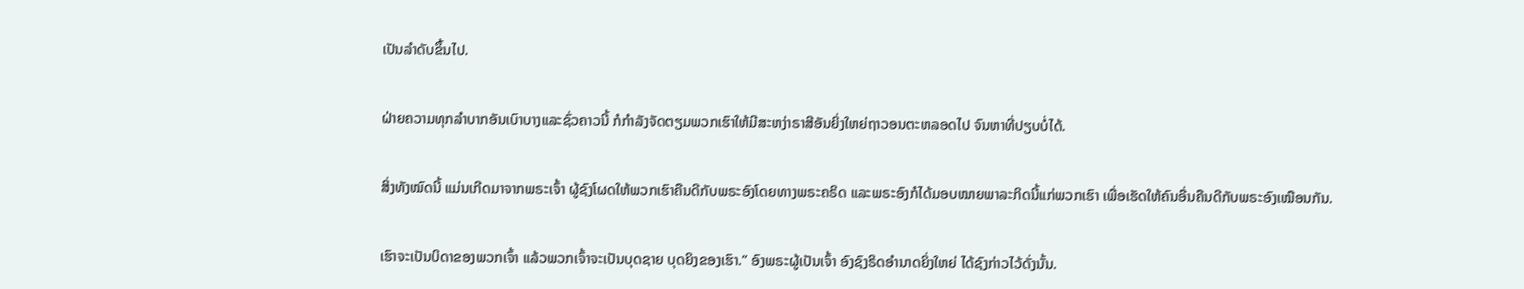ເປັນລຳດັບຂຶ້ນໄປ.


ຝ່າຍຄວາມທຸກລຳບາກອັນເບົາບາງແລະຊົ່ວຄາວນີ້ ກໍກຳລັງຈັດຕຽມພວກເຮົາໃຫ້ມີສະຫງ່າຣາສີອັນຍິ່ງໃຫຍ່ຖາວອນຕະຫລອດໄປ ຈົນຫາທີ່ປຽບບໍ່ໄດ້.


ສິ່ງທັງໝົດນີ້ ແມ່ນເກີດມາຈາກພຣະເຈົ້າ ຜູ້ຊົງໂຜດໃຫ້ພວກເຮົາຄືນດີກັບພຣະອົງໂດຍທາງພຣະຄຣິດ ແລະພຣະອົງກໍໄດ້ມອບໝາຍພາລະກິດນີ້ແກ່ພວກເຮົາ ເພື່ອເຮັດໃຫ້ຄົນອື່ນຄືນດີກັບພຣະອົງເໝືອນກັນ.


ເຮົາຈະເປັນບິດາຂອງພວກເຈົ້າ ແລ້ວພວກເຈົ້າຈະເປັນບຸດຊາຍ ບຸດຍິງຂອງເຮົາ.” ອົງພຣະຜູ້ເປັນເຈົ້າ ອົງຊົງຣິດອຳນາດຍິ່ງໃຫຍ່ ໄດ້ຊົງກ່າວໄວ້ດັ່ງນັ້ນ.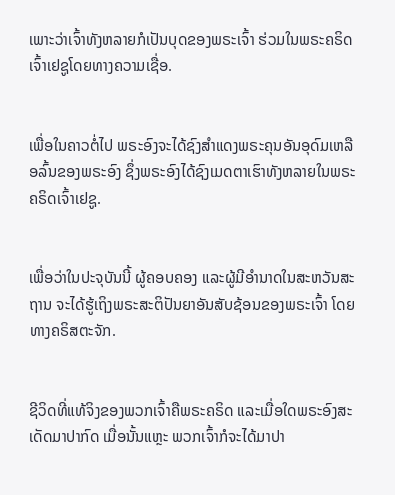ເພາະວ່າເຈົ້າທັງຫລາຍກໍເປັນບຸດຂອງພຣະເຈົ້າ ຮ່ວມໃນພຣະຄຣິດເຈົ້າເຢຊູໂດຍທາງຄວາມເຊື່ອ.


ເພື່ອໃນຄາວຕໍ່ໄປ ພຣະອົງຈະໄດ້ຊົງສຳແດງພຣະຄຸນອັນອຸດົມເຫລືອລົ້ນຂອງພຣະອົງ ຊຶ່ງພຣະອົງໄດ້ຊົງເມດຕາເຮົາທັງຫລາຍໃນພຣະຄຣິດເຈົ້າເຢຊູ.


ເພື່ອວ່າໃນປະຈຸບັນນີ້ ຜູ້ຄອບຄອງ ແລະຜູ້ມີອຳນາດໃນສະຫວັນສະຖານ ຈະໄດ້ຮູ້ເຖິງພຣະສະຕິປັນຍາອັນສັບຊ້ອນຂອງພຣະເຈົ້າ ໂດຍທາງຄຣິສຕະຈັກ.


ຊີວິດທີ່ແທ້ຈິງຂອງພວກເຈົ້າຄືພຣະຄຣິດ ແລະເມື່ອໃດພຣະອົງສະເດັດມາປາກົດ ເມື່ອນັ້ນແຫຼະ ພວກເຈົ້າກໍຈະໄດ້ມາປາ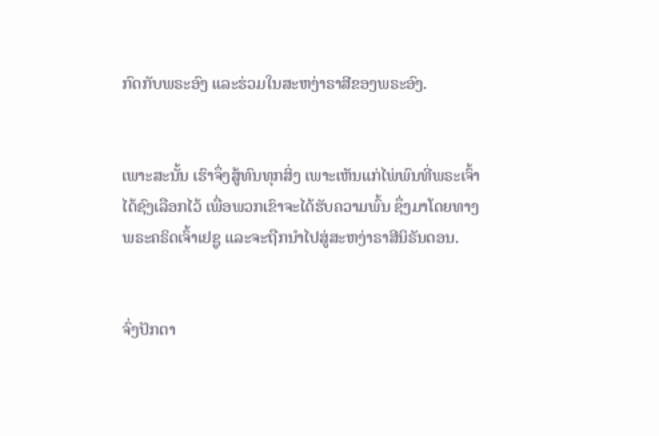ກົດກັບພຣະອົງ ແລະຮ່ວມໃນສະຫງ່າຣາສີຂອງພຣະອົງ.


ເພາະສະນັ້ນ ເຮົາຈຶ່ງສູ້ທົນທຸກສິ່ງ ເພາະເຫັນແກ່ໄພ່ພົນທີ່ພຣະເຈົ້າໄດ້ຊົງເລືອກໄວ້ ເພື່ອພວກເຂົາຈະໄດ້ຮັບຄວາມພົ້ນ ຊຶ່ງມາໂດຍທາງພຣະຄຣິດເຈົ້າເຢຊູ ແລະຈະຖືກນຳໄປສູ່ສະຫງ່າຣາສີນິຣັນດອນ.


ຈົ່ງປັກຕາ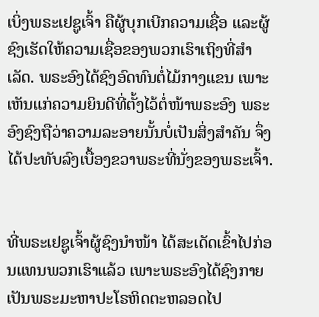ເບິ່ງພຣະເຢຊູເຈົ້າ ຄືຜູ້ບຸກເບີກຄວາມເຊື່ອ ແລະຜູ້ຊົງເຮັດໃຫ້ຄວາມເຊື່ອຂອງພວກເຮົາເຖິງທີ່ສຳເລັດ. ພຣະອົງໄດ້ຊົງອົດທົນຕໍ່ໄມ້ກາງແຂນ ເພາະເຫັນແກ່ຄວາມຍິນດີທີ່ຕັ້ງໄວ້ຕໍ່ໜ້າພຣະອົງ ພຣະອົງຊົງຖືວ່າຄວາມລະອາຍນັ້ນບໍ່ເປັນສິ່ງສຳຄັນ ຈຶ່ງໄດ້ປະທັບລົງເບື້ອງຂວາພຣະທີ່ນັ່ງຂອງພຣະເຈົ້າ.


ທີ່ພຣະເຢຊູເຈົ້າຜູ້ຊົງນຳໜ້າ ໄດ້ສະເດັດເຂົ້າໄປກ່ອນແທນພວກເຮົາແລ້ວ ເພາະພຣະອົງໄດ້ຊົງກາຍເປັນພຣະມະຫາປະໂຣຫິດຕະຫລອດໄປ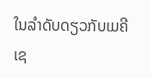ໃນລຳດັບດຽວກັບເມຄີເຊ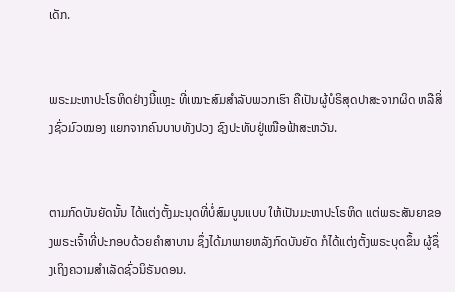ເດັກ.


ພຣະມະຫາປະໂຣຫິດຢ່າງນີ້ແຫຼະ ທີ່ເໝາະສົມສຳລັບພວກເຮົາ ຄືເປັນຜູ້ບໍຣິສຸດປາສະຈາກຜິດ ຫລືສິ່ງຊົ່ວມົວໝອງ ແຍກຈາກຄົນບາບທັງປວງ ຊົງປະທັບຢູ່ເໜືອຟ້າສະຫວັນ.


ຕາມກົດບັນຍັດນັ້ນ ໄດ້ແຕ່ງຕັ້ງມະນຸດທີ່ບໍ່ສົມບູນແບບ ໃຫ້ເປັນມະຫາປະໂຣຫິດ ແຕ່ພຣະສັນຍາຂອງພຣະເຈົ້າທີ່ປະກອບດ້ວຍຄຳສາບານ ຊຶ່ງໄດ້ມາພາຍຫລັງກົດບັນຍັດ ກໍໄດ້ແຕ່ງຕັ້ງພຣະບຸດຂຶ້ນ ຜູ້ຊຶ່ງເຖິງຄວາມສຳເລັດຊົ່ວນິຣັນດອນ.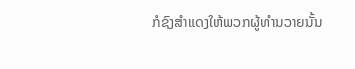ກໍຊົງສຳແດງໃຫ້ພວກຜູ້ທຳນວາຍນັ້ນ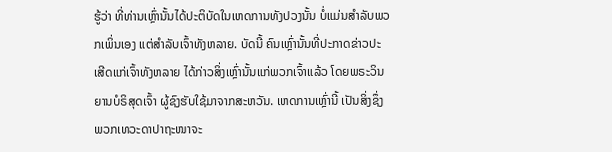ຮູ້ວ່າ ທີ່ທ່ານເຫຼົ່ານັ້ນໄດ້ປະຕິບັດໃນເຫດການທັງປວງນັ້ນ ບໍ່ແມ່ນສຳລັບພວກເພິ່ນເອງ ແຕ່ສຳລັບເຈົ້າທັງຫລາຍ. ບັດນີ້ ຄົນເຫຼົ່ານັ້ນທີ່ປະກາດຂ່າວປະເສີດແກ່ເຈົ້າທັງຫລາຍ ໄດ້ກ່າວສິ່ງເຫຼົ່ານັ້ນແກ່ພວກເຈົ້າແລ້ວ ໂດຍພຣະວິນຍານບໍຣິສຸດເຈົ້າ ຜູ້ຊົງຮັບໃຊ້ມາຈາກສະຫວັນ. ເຫດການເຫຼົ່ານີ້ ເປັນສິ່ງຊຶ່ງພວກເທວະດາປາຖະໜາຈະ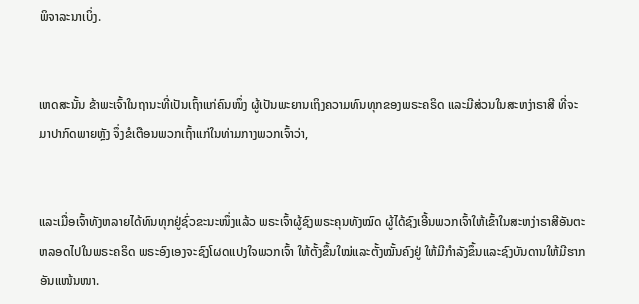ພິຈາລະນາເບິ່ງ.


ເຫດສະນັ້ນ ຂ້າພະເຈົ້າໃນຖານະທີ່ເປັນເຖົ້າແກ່ຄົນໜຶ່ງ ຜູ້ເປັນພະຍານເຖິງຄວາມທົນທຸກຂອງພຣະຄຣິດ ແລະມີສ່ວນໃນສະຫງ່າຣາສີ ທີ່ຈະມາປາກົດພາຍຫຼັງ ຈຶ່ງຂໍເຕືອນພວກເຖົ້າແກ່ໃນທ່າມກາງພວກເຈົ້າວ່າ,


ແລະເມື່ອເຈົ້າທັງຫລາຍໄດ້ທົນທຸກຢູ່ຊົ່ວຂະນະໜຶ່ງແລ້ວ ພຣະເຈົ້າຜູ້ຊົງພຣະຄຸນທັງໝົດ ຜູ້ໄດ້ຊົງເອີ້ນພວກເຈົ້າໃຫ້ເຂົ້າໃນສະຫງ່າຣາສີອັນຕະຫລອດໄປໃນພຣະຄຣິດ ພຣະອົງເອງຈະຊົງໂຜດແປງໃຈພວກເຈົ້າ ໃຫ້ຕັ້ງຂຶ້ນໃໝ່ແລະຕັ້ງໝັ້ນຄົງຢູ່ ໃຫ້ມີກຳລັງຂຶ້ນແລະຊົງບັນດານໃຫ້ມີຮາກອັນແໜ້ນໜາ.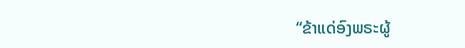“ຂ້າແດ່ອົງພຣະຜູ້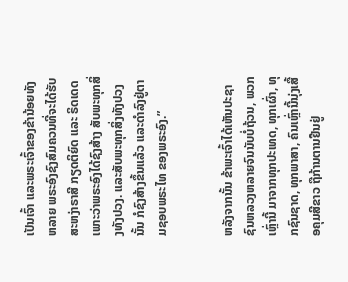ເປັນເຈົ້າ ແລະພຣະເຈົ້າຂອງຂ້ານ້ອຍທັງຫລາຍ ພຣະອົງຊົງສົມຄວນທີ່ຈະໄດ້ຮັບ ສະຫງ່າຣາສີ ກຽດຕິຍົດ ແລະ ຣິດເດດ ເພາະວ່າພຣະອົງໄດ້ຊົງສ້າງ ສັບພະທຸກສິ່ງທັງປວງ. ແລະສັບພະທຸກສິ່ງທັງປວງນັ້ນ ກໍຊົງສ້າງຂຶ້ນແລ້ວ ແລະດຳລົງຢູ່ຕາມຊອບພຣະໄທ ຂອງພຣະອົງ.”


ຫລັງຈາກນັ້ນ ຂ້າພະເຈົ້າໄດ້ເຫັນປະຊາຊົນຫລວງຫລາຍຈົນນັບບໍ່ຖ້ວນ, ພວກເຫຼົ່ານີ້ ມາຈາກທຸກປະເທດ, ທຸກເຜົ່າ, ທຸກຊົນຊາດ, ທຸກພາສາ, ຄົນເຫຼົ່ານີ້ນຸ່ງເສື້ອຄຸມສີຂາວ ຖືກ້ານຕານຢືນຢູ່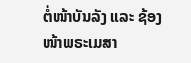ຕໍ່ໜ້າບັນລັງ ແລະ ຊ້ອງໜ້າພຣະເມສາ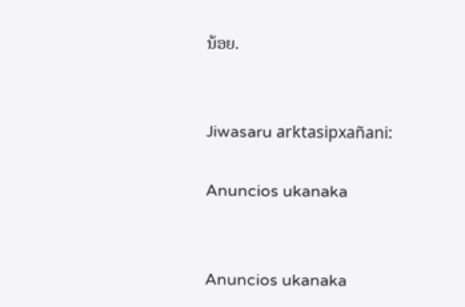ນ້ອຍ.


Jiwasaru arktasipxañani:

Anuncios ukanaka


Anuncios ukanaka